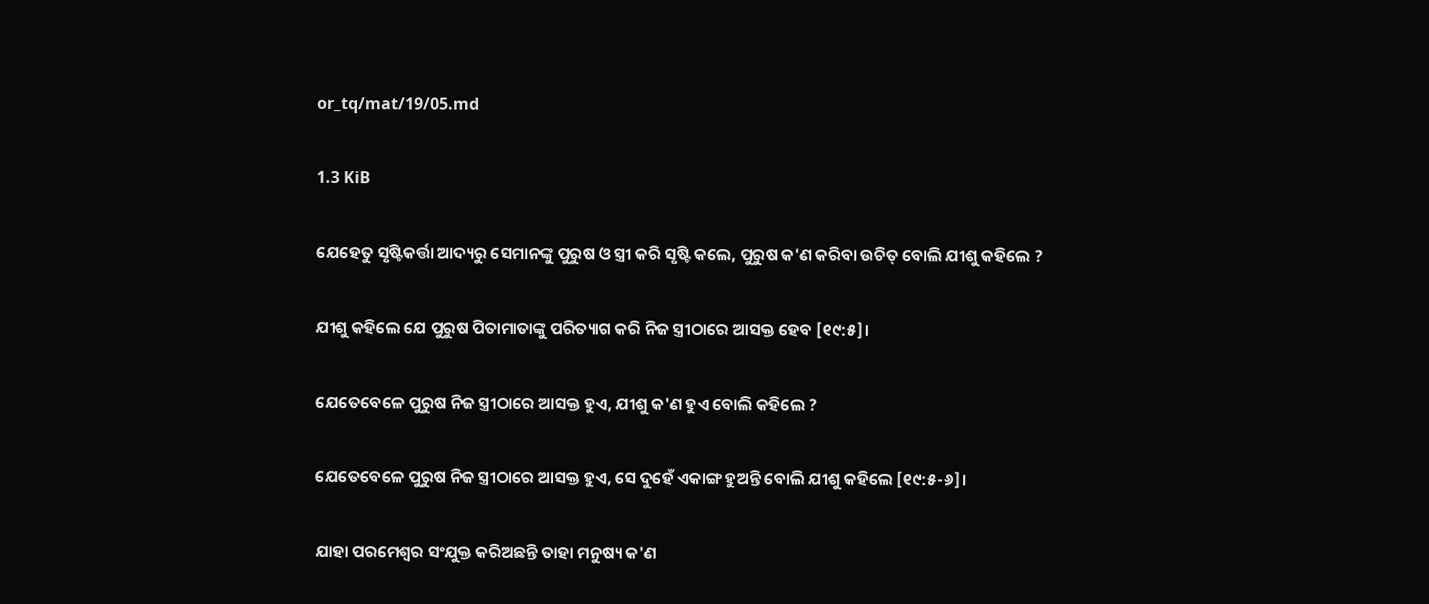or_tq/mat/19/05.md

1.3 KiB

ଯେହେତୁ ସୃଷ୍ଟିକର୍ତ୍ତା ଆଦ୍ୟରୁ ସେମାନଙ୍କୁ ପୁରୁଷ ଓ ସ୍ତ୍ରୀ କରି ସୃଷ୍ଟି କଲେ, ପୁରୁଷ କ'ଣ କରିବା ଉଚିତ୍ ବୋଲି ଯୀଶୁ କହିଲେ ?

ଯୀଶୁ କହିଲେ ଯେ ପୁରୁଷ ପିତାମାତାଙ୍କୁ ପରିତ୍ୟାଗ କରି ନିଜ ସ୍ତ୍ରୀଠାରେ ଆସକ୍ତ ହେବ [୧୯:୫]।

ଯେତେବେଳେ ପୁରୁଷ ନିଜ ସ୍ତ୍ରୀଠାରେ ଆସକ୍ତ ହୁଏ, ଯୀଶୁ କ'ଣ ହୁଏ ବୋଲି କହିଲେ ?

ଯେତେବେଳେ ପୁରୁଷ ନିଜ ସ୍ତ୍ରୀଠାରେ ଆସକ୍ତ ହୁଏ, ସେ ଦୁହେଁ ଏକାଙ୍ଗ ହୁଅନ୍ତି ବୋଲି ଯୀଶୁ କହିଲେ [୧୯:୫-୬]।

ଯାହା ପରମେଶ୍ୱର ସଂଯୁକ୍ତ କରିଅଛନ୍ତି ତାହା ମନୁଷ୍ୟ କ'ଣ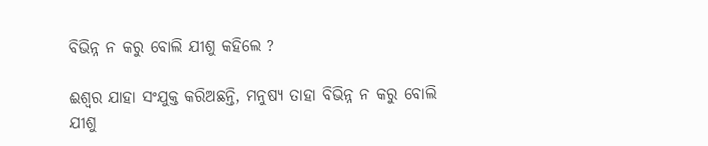ବିଭିନ୍ନ ନ କରୁ ବୋଲି ଯୀଶୁ କହିଲେ ?

ଈଶ୍ୱର ଯାହା ସଂଯୁକ୍ତ କରିଅଛନ୍ତି, ମନୁଷ୍ୟ ତାହା ବିଭିନ୍ନ ନ କରୁ ବୋଲି ଯୀଶୁ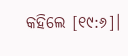କହିଲେ [୧୯:୬]।